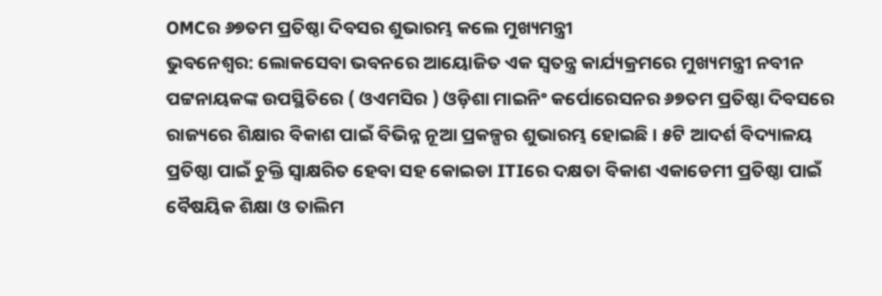OMCର ୬୭ତମ ପ୍ରତିଷ୍ଠା ଦିବସର ଶୁଭାରମ୍ଭ କଲେ ମୁଖ୍ୟମନ୍ତ୍ରୀ
ଭୁବନେଶ୍ୱର: ଲୋକସେବା ଭବନରେ ଆୟୋଜିତ ଏକ ସ୍ବତନ୍ତ୍ର କାର୍ଯ୍ୟକ୍ରମରେ ମୁଖ୍ୟମନ୍ତ୍ରୀ ନବୀନ ପଟ୍ଟନାୟକଙ୍କ ଉପସ୍ଥିତିରେ ( ଓଏମସିର ) ଓଡ଼ିଶା ମାଇନିଂ କର୍ପୋରେସନର ୬୭ତମ ପ୍ରତିଷ୍ଠା ଦିବସରେ ରାଜ୍ୟରେ ଶିକ୍ଷାର ବିକାଶ ପାଇଁ ବିଭିନ୍ନ ନୂଆ ପ୍ରକଳ୍ପର ଶୁଭାରମ୍ଭ ହୋଇଛି । ୫ଟି ଆଦର୍ଶ ବିଦ୍ୟାଳୟ ପ୍ରତିଷ୍ଠା ପାଇଁ ଚୁକ୍ତି ସ୍ବାକ୍ଷରିତ ହେବା ସହ କୋଇଡା ITIରେ ଦକ୍ଷତା ବିକାଶ ଏକାଡେମୀ ପ୍ରତିଷ୍ଠା ପାଇଁ ବୈଷୟିକ ଶିକ୍ଷା ଓ ତାଲିମ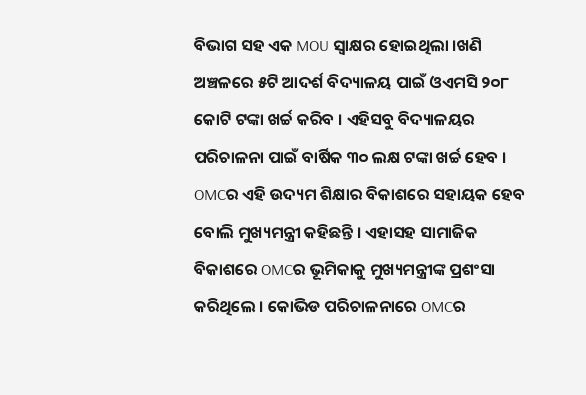ବିଭାଗ ସହ ଏକ MOU ସ୍ବାକ୍ଷର ହୋଇଥିଲା ।ଖଣି ଅଞ୍ଚଳରେ ୫ଟି ଆଦର୍ଶ ବିଦ୍ୟାଳୟ ପାଇଁ ଓଏମସି ୨୦୮ କୋଟି ଟଙ୍କା ଖର୍ଚ୍ଚ କରିବ । ଏହିସବୁ ବିଦ୍ୟାଳୟର ପରିଚାଳନା ପାଇଁ ବାର୍ଷିକ ୩୦ ଲକ୍ଷ ଟଙ୍କା ଖର୍ଚ୍ଚ ହେବ । OMCର ଏହି ଉଦ୍ୟମ ଶିକ୍ଷାର ବିକାଶରେ ସହାୟକ ହେବ ବୋଲି ମୁଖ୍ୟମନ୍ତ୍ରୀ କହିଛନ୍ତି । ଏହାସହ ସାମାଜିକ ବିକାଶରେ OMCର ଭୂମିକାକୁ ମୁଖ୍ୟମନ୍ତ୍ରୀଙ୍କ ପ୍ରଶଂସା କରିଥିଲେ । କୋଭିଡ ପରିଚାଳନାରେ OMCର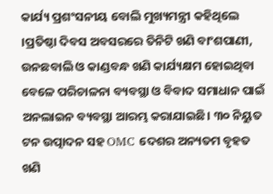କାର୍ଯ୍ୟ ପ୍ରଶଂସନୀୟ ବୋଲି ମୁଖ୍ୟମନ୍ତ୍ରୀ କହିଥିଲେ ।ପ୍ରତିଷ୍ଠା ଦିବସ ଅବସରରେ ତିନିଟି ଖଣି ବାଂଶପାଣୀ, ଉନଛବାଲି ଓ କାଣ୍ଡବନ୍ଧ ଖଣି କାର୍ଯ୍ୟକ୍ଷମ ହୋଇଥିବା ବେଳେ ପରିଚାଳନା ବ୍ୟବସ୍ଥା ଓ ବିବାଦ ସମାଧାନ ପାଇଁ ଅନଲାଇନ ବ୍ୟବସ୍ଥା ଆରମ୍ଭ କରାଯାଇଛି। ୩୦ ନିୟୁତ ଟନ ଉତ୍ପାଦନ ସହ OMC ଦେଶର ଅନ୍ୟତମ ବୃହତ ଖଣି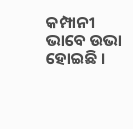କମ୍ପାନୀ ଭାବେ ଉଭା ହୋଇଛି ।